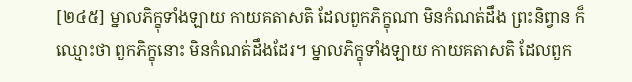[២៤៥] ម្នាលភិក្ខុទាំងឡាយ កាយគតាសតិ ដែលពួកភិក្ខុណា មិនកំណត់ដឹង ព្រះនិព្វាន ក៏ឈ្មោះថា ពួកភិក្ខុនោះ មិនកំណត់ដឹងដែរ។ ម្នាលភិក្ខុទាំងឡាយ កាយគតាសតិ ដែលពួក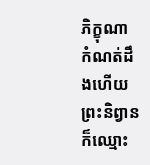ភិក្ខុណា កំណត់ដឹងហើយ ព្រះនិព្វាន ក៏ឈ្មោះ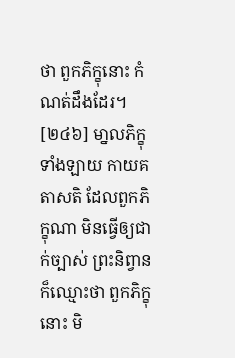ថា ពួកភិក្ខុនោះ កំណត់ដឹងដែរ។
[២៤៦] មា្នលភិក្ខុទាំងឡាយ កាយគតាសតិ ដែលពួកភិក្ខុណា មិនធ្វើឲ្យជាក់ច្បាស់ ព្រះនិព្វាន ក៏ឈ្មោះថា ពួកភិក្ខុនោះ មិ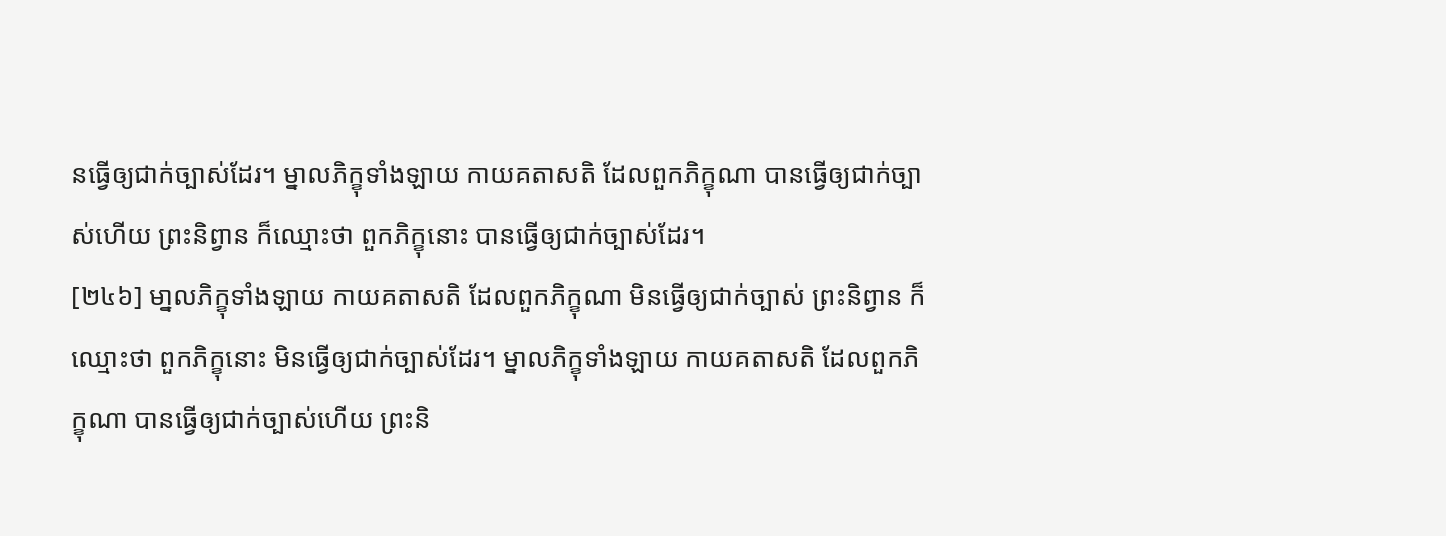នធ្វើឲ្យជាក់ច្បាស់ដែរ។ ម្នាលភិក្ខុទាំងឡាយ កាយគតាសតិ ដែលពួកភិក្ខុណា បានធ្វើឲ្យជាក់ច្បាស់ហើយ ព្រះនិព្វាន ក៏ឈ្មោះថា ពួកភិក្ខុនោះ បានធ្វើឲ្យជាក់ច្បាស់ដែរ។
[២៤៦] មា្នលភិក្ខុទាំងឡាយ កាយគតាសតិ ដែលពួកភិក្ខុណា មិនធ្វើឲ្យជាក់ច្បាស់ ព្រះនិព្វាន ក៏ឈ្មោះថា ពួកភិក្ខុនោះ មិនធ្វើឲ្យជាក់ច្បាស់ដែរ។ ម្នាលភិក្ខុទាំងឡាយ កាយគតាសតិ ដែលពួកភិក្ខុណា បានធ្វើឲ្យជាក់ច្បាស់ហើយ ព្រះនិ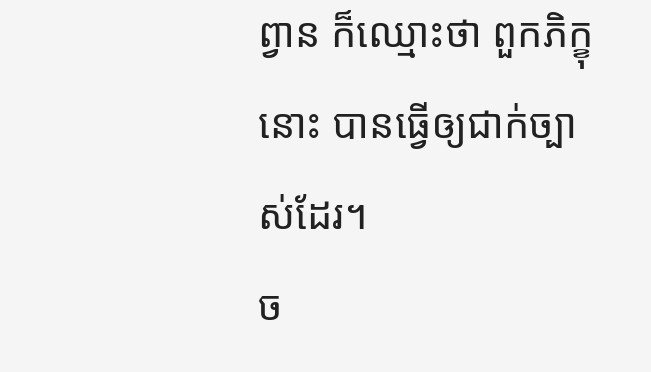ព្វាន ក៏ឈ្មោះថា ពួកភិក្ខុនោះ បានធ្វើឲ្យជាក់ច្បាស់ដែរ។
ច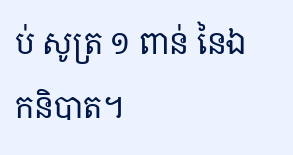ប់ សូត្រ ១ ពាន់ នៃឯកនិបាត។